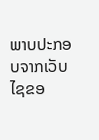ພາບປະກອບຈາກເວັບໄຊຂອ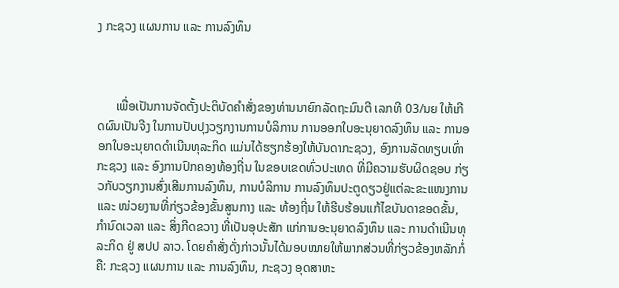ງ ກະຊວງ ແຜນການ ແລະ ການລົງທຶນ



      ເພື່ອເປັນການຈັດຕັ້ງປະຕິບັດຄໍາສັ່ງຂອງທ່ານນາຍົກລັດຖະມົນຕີ ເລກທີ 03/ນຍ ໃຫ້ເກີດຜົນເປັນຈີງ ໃນການປັບປຸງວຽກງານການບໍລິການ ການອອກໃບອະນຸຍາດລົງທຶນ ແລະ ການອອກໃບອະນຸຍາດດໍາເນີນທຸລະກິດ ແມ່ນໄດ້ຮຽກຮ້ອງໃຫ້ບັນດາກະຊວງ, ອົງການລັດທຽບເທົ່າກະຊວງ ແລະ ອົງການປົກຄອງທ້ອງຖີ່ນ ໃນຂອບເຂດທົ່ວປະເທດ ທີ່ມີຄວາມຮັບຜິດຊອບ ກ່ຽວກັບວຽກງານສົ່ງເສີມການລົງທຶນ, ການບໍລິການ ການລົງທຶນປະຕູດຽວຢູ່ແຕ່ລະຂະແໜງການ ແລະ ໜ່ວຍງານທີ່ກ່ຽວຂ້ອງຂັ້ນສູນກາງ ແລະ ທ້ອງຖີ່ນ ໃຫ້ຮີບຮ້ອນແກ້ໄຂບັນດາຂອດຂັ້ນ, ກໍານົດເວລາ ແລະ ສິ່ງກີດຂວາງ ທີ່ເປັນອຸປະສັກ ແກ່ການອະນຸຍາດລົງທຶນ ແລະ ການດໍາເນີນທຸລະກິດ ຢູ່ ສປປ ລາວ. ໂດຍຄໍາສັ່ງດັ່ງກ່າວນັ້ນໄດ້ມອບໝາຍໃຫ້ພາກສ່ວນທີ່ກ່ຽວຂ້ອງຫລັກກໍ່ຄື: ກະຊວງ ແຜນການ ແລະ ການລົງທຶນ, ກະຊວງ ອຸດສາຫະ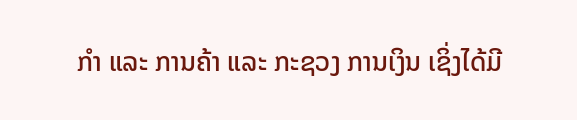ກໍາ ແລະ ການຄ້າ ແລະ ກະຊວງ ການເງິນ ເຊິ່ງໄດ້ມີ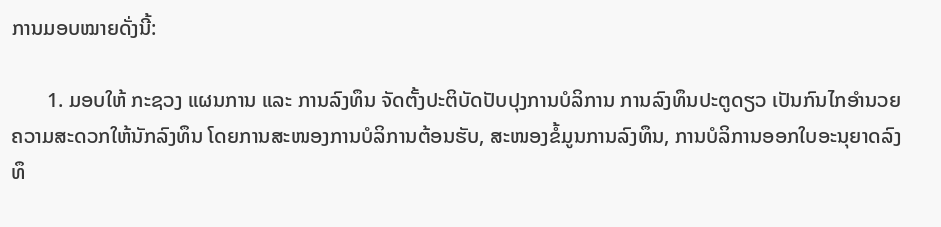ການມອບໝາຍດັ່ງນີ້:

       1. ມອບໃຫ້ ກະຊວງ ແຜນການ ແລະ ການລົງທຶນ ຈັດຕັ້ງປະຕິບັດປັບປຸງການບໍລິການ ການລົງທຶນປະຕູດຽວ ເປັນກົນໄກອໍານວຍຄວາມສະດວກໃຫ້ນັກລົງທຶນ ໂດຍການສະໜອງການບໍລິການຕ້ອນຮັບ, ສະໜອງຂໍ້ມູນການລົງທຶນ, ການບໍລິການອອກໃບອະນຸຍາດລົງທຶ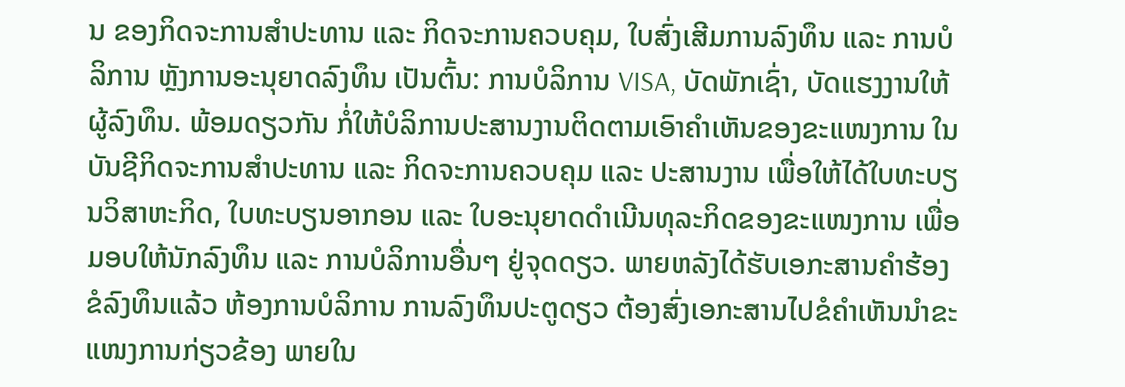ນ ຂອງກິດຈະການສໍາປະທານ ແລະ ກິດຈະການຄວບຄຸມ, ໃບສົ່ງເສີມການລົງທຶນ ແລະ ການບໍລິການ ຫຼັງການອະນຸຍາດລົງທຶນ ເປັນຕົ້ນ: ການບໍລິການ VISA, ບັດພັກເຊົ່າ, ບັດແຮງງານໃຫ້ຜູ້ລົງທຶນ. ພ້ອມດຽວກັນ ກໍ່ໃຫ້ບໍລິການປະສານງານຕິດຕາມເອົາຄໍາເຫັນຂອງຂະແໜງການ ໃນບັນຊີກິດຈະການສໍາປະທານ ແລະ ກິດຈະການຄວບຄຸມ ແລະ ປະສານງານ ເພື່ອໃຫ້ໄດ້ໃບທະບຽນວິສາຫະກິດ, ໃບທະບຽນອາກອນ ແລະ ໃບອະນຸຍາດດໍາເນີນທຸລະກິດຂອງຂະແໜງການ ເພື່ອມອບໃຫ້ນັກລົງທຶນ ແລະ ການບໍລິການອື່ນໆ ຢູ່ຈຸດດຽວ. ພາຍຫລັງໄດ້ຮັບເອກະສານຄໍາຮ້ອງຂໍລົງທຶນແລ້ວ ຫ້ອງການບໍລິການ ການລົງທຶນປະຕູດຽວ ຕ້ອງສົ່ງເອກະສານໄປຂໍຄໍາເຫັນນໍາຂະແໜງການກ່ຽວຂ້ອງ ພາຍໃນ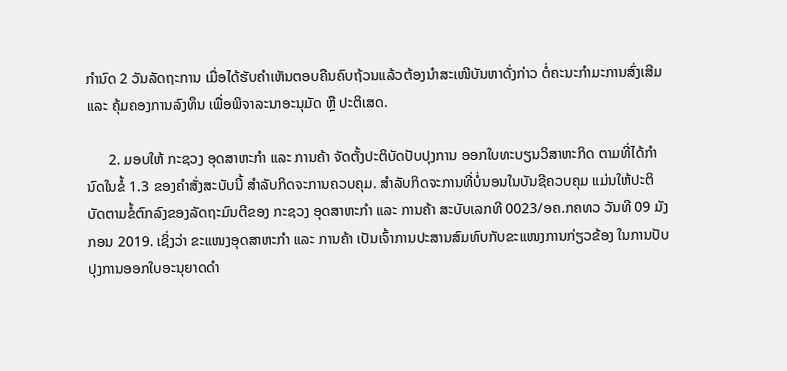ກໍານົດ 2 ວັນລັດຖະການ ເມື່ອໄດ້ຮັບຄໍາເຫັນຕອບຄືນຄົບຖ້ວນແລ້ວຕ້ອງນໍາສະເໜີບັນຫາດັ່ງກ່າວ ຕໍ່ຄະນະກໍາມະການສົ່ງເສີມ ແລະ ຄຸ້ມຄອງການລົງທຶນ ເພື່ອພິຈາລະນາອະນຸມັດ ຫຼື ປະຕິເສດ.

      2. ມອບໃຫ້ ກະຊວງ ອຸດສາຫະກໍາ ແລະ ການຄ້າ ຈັດຕັ້ງປະຕິບັດປັບປຸງການ ອອກໃບທະບຽນວິສາຫະກິດ ຕາມທີ່ໄດ້ກໍານົດໃນຂໍ້ 1.3 ຂອງຄໍາສັ່ງສະບັບນີ້ ສໍາລັບກິດຈະການຄວບຄຸມ. ສໍາລັບກິດຈະການທີ່ບໍ່ນອນໃນບັນຊີຄວບຄຸມ ແມ່ນໃຫ້ປະຕິບັດຕາມຂໍ້ຕົກລົງຂອງລັດຖະມົນຕີຂອງ ກະຊວງ ອຸດສາຫະກໍາ ແລະ ການຄ້າ ສະບັບເລກທີ 0023/ອຄ.ກຄທວ ວັນທີ 09 ມັງກອນ 2019. ເຊິ່ງວ່າ ຂະແໜງອຸດສາຫະກໍາ ແລະ ການຄ້າ ເປັນເຈົ້າການປະສານສົມທົບກັບຂະແໜງການກ່ຽວຂ້ອງ ໃນການປັບປຸງການອອກໃບອະນຸຍາດດໍາ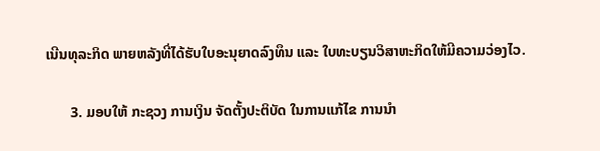ເນີນທຸລະກິດ ພາຍຫລັງທີ່ໄດ້ຮັບໃບອະນຸຍາດລົງທຶນ ແລະ ໃບທະບຽນວິສາຫະກິດໃຫ້ມີຄວາມວ່ອງໄວ.

       3. ມອບໃຫ້ ກະຊວງ ການເງິນ ຈັດຕັ້ງປະຕິບັດ ໃນການແກ້ໄຂ ການນໍາ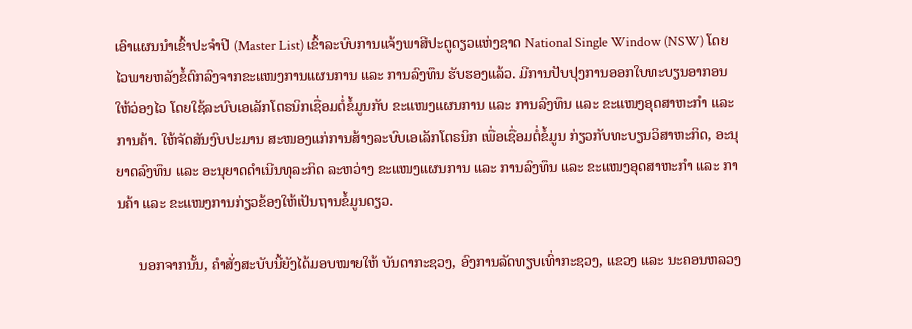ເອົາແຜນນໍາເຂົ້າປະຈໍາປີ (Master List) ເຂົ້າລະບົບການແຈ້ງພາສີປະຕູດຽວແຫ່ງຊາດ National Single Window (NSW) ໂດຍໄວພາຍຫລັງຂໍ້ຕົກລົງຈາກຂະແໜງການແຜນການ ແລະ ການລົງທຶນ ຮັບຮອງແລ້ວ. ມີການປັບປຸງການອອກໃບທະບຽນອາກອນໃຫ້ວ່ອງໄວ ໂດຍໃຊ້ລະບົບເອເລັກໂຕຣນິກເຊື່ອມຕໍ່ຂໍ້ມູນກັບ ຂະແໜງແຜນການ ແລະ ການລົງທຶນ ແລະ ຂະແໜງອຸດສາຫະກໍາ ແລະ ການຄ້າ. ໃຫ້ຈັດສັນງົບປະມານ ສະໜອງແກ່ການສ້າງລະບົບເອເລັກໂຕຣນິກ ເພື່ອເຊື່ອມຕໍ່ຂໍ້ມູນ ກ່ຽວກັບທະບຽນວິສາຫະກິດ, ອະນຸຍາດລົງທຶນ ແລະ ອະນຸຍາດດໍາເນີນທຸລະກິດ ລະຫວ່າງ ຂະແໜງແຜນການ ແລະ ການລົງທຶນ ແລະ ຂະແໜງອຸດສາຫະກໍາ ແລະ ການຄ້າ ແລະ ຂະແໜງການກ່ຽວຂ້ອງໃຫ້ເປັນຖານຂໍ້ມູນດຽວ.

      ນອກຈາກນັ້ນ, ຄໍາສັ່ງສະບັບນີ້ຍັງໄດ້ມອບໝາຍໃຫ້ ບັນດາກະຊວງ, ອົງການລັດທຽບເທົ່າກະຊວງ, ແຂວງ ແລະ ນະຄອນຫລວງ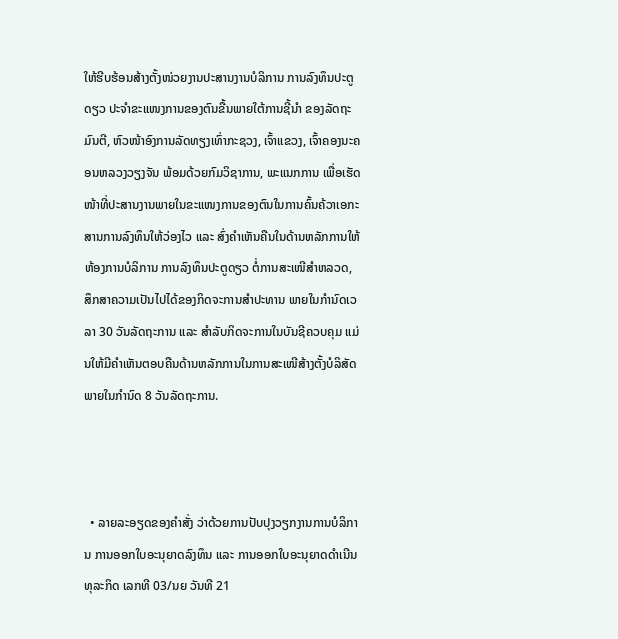ໃຫ້ຮີບຮ້ອນສ້າງຕັ້ງໜ່ວຍງານປະສານງານບໍລິການ ການລົງທຶນປະຕູດຽວ ປະຈໍາຂະແໜງການຂອງຕົນຂື້ນພາຍໃຕ້ການຊີ້ນໍາ ຂອງລັດຖະມົນຕີ, ຫົວໜ້າອົງການລັດທຽງເທົ່າກະຊວງ, ເຈົ້າແຂວງ, ເຈົ້າຄອງນະຄອນຫລວງວຽງຈັນ ພ້ອມດ້ວຍກົມວິຊາການ, ພະແນກການ ເພື່ອເຮັດໜ້າທີ່ປະສານງານພາຍໃນຂະແໜງການຂອງຕົນໃນການຄົ້ນຄ້ວາເອກະສານການລົງທຶນໃຫ້ວ່ອງໄວ ແລະ ສົ່ງຄໍາເຫັນຄືນໃນດ້ານຫລັກການໃຫ້ຫ້ອງການບໍລິການ ການລົງທຶນປະຕູດຽວ ຕໍ່ການສະເໜີສໍາຫລວດ, ສຶກສາຄວາມເປັນໄປໄດ້ຂອງກິດຈະການສໍາປະທານ ພາຍໃນກໍານົດເວລາ 30 ວັນລັດຖະການ ແລະ ສໍາລັບກິດຈະການໃນບັນຊີຄວບຄຸມ ແມ່ນໃຫ້ມີຄໍາເຫັນຕອບຄືນດ້ານຫລັກການໃນການສະເໜີສ້າງຕັ້ງບໍລິສັດ ພາຍໃນກໍານົດ 8 ວັນລັດຖະການ.



  • ລາຍລະອຽດຂອງຄໍາສັ່ງ ວ່າດ້ວຍການປັບປຸງວຽກງານການບໍລິການ ການອອກໃບອະນຸຍາດລົງທຶນ ແລະ ການອອກໃບອະນຸຍາດດໍາເນີນທຸລະກິດ ເລກທີ 03/ນຍ ວັນທີ 21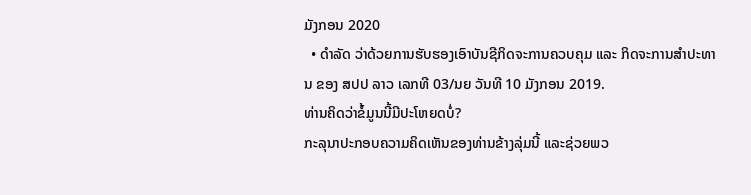ມັງກອນ 2020
  • ດໍາລັດ ວ່າດ້ວຍການຮັບຮອງເອົາບັນຊີກິດຈະການຄວບຄຸມ ແລະ ກິດຈະການສໍາປະທານ ຂອງ ສປປ ລາວ ເລກທີ 03/ນຍ ວັນທີ 10 ມັງກອນ 2019.
ທ່ານຄິດວ່າຂໍ້ມູນນີ້ມີປະໂຫຍດບໍ່?
ກະລຸນາປະກອບຄວາມຄິດເຫັນຂອງທ່ານຂ້າງລຸ່ມນີ້ ແລະຊ່ວຍພວ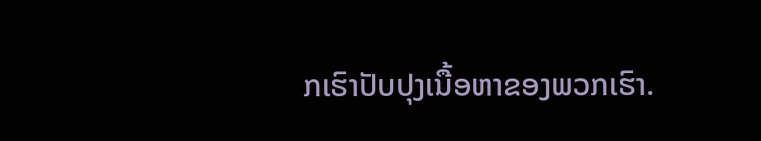ກເຮົາປັບປຸງເນື້ອຫາຂອງພວກເຮົາ.